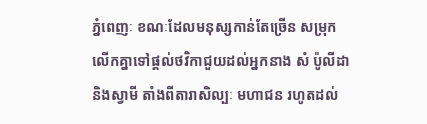ភ្នំពេញៈ ខណៈដែលមនុស្សកាន់តែច្រើន សម្រុកលើកគ្នាទៅផ្ដល់ថវិកាជួយដល់អ្នកនាង សំ ប៉ូលីដា និងស្វាមី តាំងពីតារាសិល្បៈ មហាជន រហូតដល់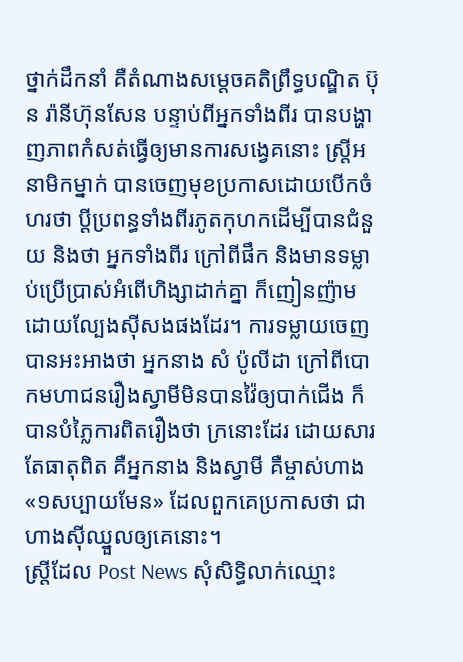ថ្នាក់ដឹកនាំ គឺតំណាងសម្ដេចគតិព្រឹទ្ធបណ្ឌិត ប៊ុន រ៉ានីហ៊ុនសែន បន្ទាប់ពីអ្នកទាំងពីរ បានបង្ហាញភាពកំសត់ធ្វើឲ្យមានការសង្វេគនោះ ស្រ្តីអនាមិកម្នាក់ បានចេញមុខប្រកាសដោយបើកចំហរថា ប្ដីប្រពន្ធទាំងពីរភូតកុហកដើម្បីបានជំនួយ និងថា អ្នកទាំងពីរ ក្រៅពីផឹក និងមានទម្លាប់ប្រើប្រាស់អំពើហិង្សាដាក់គ្នា ក៏ញៀនញ៉ាមដោយល្បែងស៊ីសងផងដែរ។ ការទម្លាយចេញបានអះអាងថា អ្នកនាង សំ ប៉ូលីដា ក្រៅពីបោកមហាជនរឿងស្វាមីមិនបានវ៉ៃឲ្យបាក់ជើង ក៏បានបំភ្លៃការពិតរឿងថា ក្រនោះដែរ ដោយសារតែធាតុពិត គឺអ្នកនាង និងស្វាមី គឺម្ចាស់ហាង «១សប្បាយមែន» ដែលពួកគេប្រកាសថា ជាហាងស៊ីឈ្នួលឲ្យគេនោះ។
ស្រ្តីដែល Post News សុំសិទ្ធិលាក់ឈ្មោះ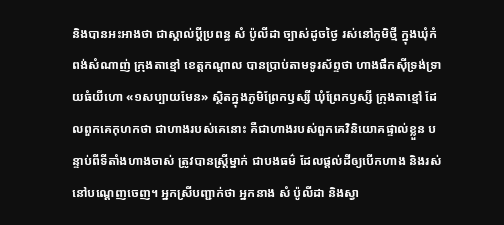និងបានអះអាងថា ជាស្គាល់ប្ដីប្រពន្ធ សំ ប៉ូលីដា ច្បាស់ដូចថ្ងៃ រស់នៅភូមិថ្មី ក្នុងឃុំកំពង់សំណាញ់ ក្រុងតាខ្មៅ ខេត្តកណ្ដាល បានប្រាប់តាមទូរស័ព្ទថា ហាងផឹកស៊ីទ្រង់ទ្រាយធំយីហោ «១សប្បាយមែន» ស្ថិតក្នុងភូមិព្រែកឫស្សី ឃុំព្រែកឫស្សី ក្រុងតាខ្មៅ ដែលពួកគេកុហកថា ជាហាងរបស់គេនោះ គឺជាហាងរបស់ពួកគេវិនិយោគផ្ទាល់ខ្លួន បន្ទាប់ពីទីតាំងហាងចាស់ ត្រូវបានស្រ្តីម្នាក់ ជាបងធម៌ ដែលផ្ដល់ដីឲ្យបើកហាង និងរស់នៅបណ្ដេញចេញ។ អ្នកស្រីបញ្ជាក់ថា អ្នកនាង សំ ប៉ូលីដា និងស្វា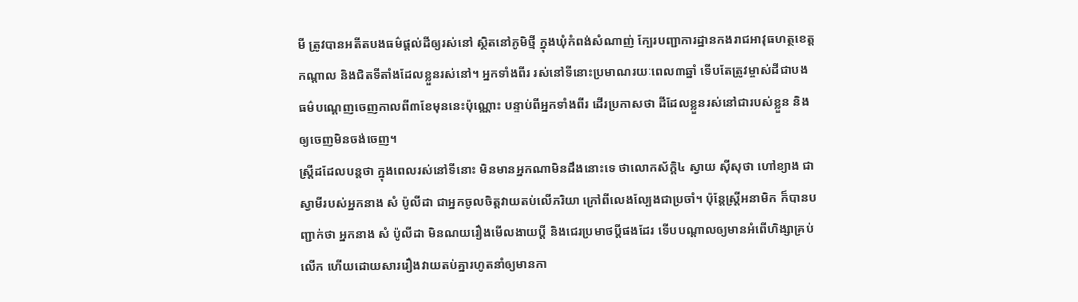មី ត្រូវបានអតីតបងធម៌ផ្ដល់ដីឲ្យរស់នៅ ស្ថិតនៅភូមិថ្មី ក្នុងឃុំកំពង់សំណាញ់ ក្បែរបញ្ជាការដ្ឋានកងរាជអាវុធហត្ថខេត្តកណ្ដាល និងជិតទីតាំងដែលខ្លួនរស់នៅ។ អ្នកទាំងពីរ រស់នៅទីនោះប្រមាណរយៈពេល៣ឆ្នាំ ទើបតែត្រូវម្ចាស់ដីជាបងធម៌បណ្ដេញចេញកាលពី៣ខែមុននេះប៉ុណ្ណោះ បន្ទាប់ពីអ្នកទាំងពីរ ដើរប្រកាសថា ដីដែលខ្លួនរស់នៅជារបស់ខ្លួន និងឲ្យចេញមិនចង់ចេញ។
ស្រ្តីដដែលបន្តថា ក្នុងពេលរស់នៅទីនោះ មិនមានអ្នកណាមិនដឹងនោះទេ ថាលោកស័ក្ដិ៤ ស្វាយ ស៊ីសុថា ហៅខ្យាង ជាស្វាមីរបស់អ្នកនាង សំ ប៉ូលីដា ជាអ្នកចូលចិត្តវាយតប់លើភរិយា ក្រៅពីលេងល្បែងជាប្រចាំ។ ប៉ុន្តែស្រ្តីអនាមិក ក៏បានបញ្ជាក់ថា អ្នកនាង សំ ប៉ូលីដា មិនណយរឿងមើលងាយប្ដី និងជេរប្រមាថប្ដីផងដែរ ទើបបណ្ដាលឲ្យមានអំពើហិង្សាគ្រប់លើក ហើយដោយសាររឿងវាយតប់គ្នារហូតនាំឲ្យមានកា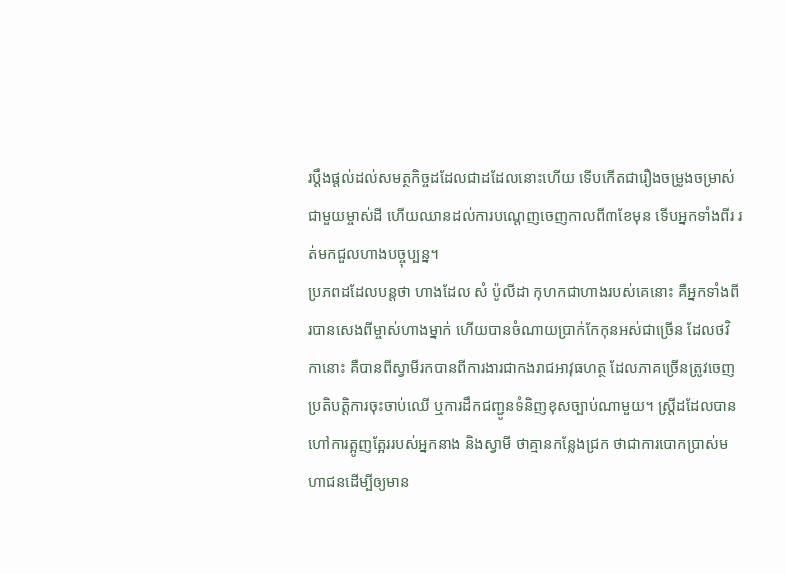រប្ដឹងផ្ដល់ដល់សមត្ថកិច្ចដដែលជាដដែលនោះហើយ ទើបកើតជារឿងចម្រូងចម្រាស់ជាមួយម្ចាស់ដី ហើយឈានដល់ការបណ្ដេញចេញកាលពី៣ខែមុន ទើបអ្នកទាំងពីរ រត់មកជួលហាងបច្ចុប្បន្ន។
ប្រភពដដែលបន្តថា ហាងដែល សំ ប៉ូលីដា កុហកជាហាងរបស់គេនោះ គឺអ្នកទាំងពីរបានសេងពីម្ចាស់ហាងម្នាក់ ហើយបានចំណាយប្រាក់កែកុនអស់ជាច្រើន ដែលថវិកានោះ គឺបានពីស្វាមីរកបានពីការងារជាកងរាជអាវុធហត្ថ ដែលភាគច្រើនត្រូវចេញប្រតិបត្តិការចុះចាប់ឈើ ឬការដឹកជញ្ជូនទំនិញខុសច្បាប់ណាមួយ។ ស្រ្តីដដែលបានហៅការត្អូញត្អែររបស់អ្នកនាង និងស្វាមី ថាគ្មានកន្លែងជ្រក ថាជាការបោកប្រាស់មហាជនដើម្បីឲ្យមាន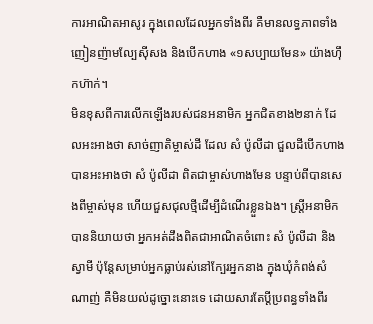ការអាណិតអាសូរ ក្នុងពេលដែលអ្នកទាំងពីរ គឺមានលទ្ធភាពទាំងញៀនញ៉ាមល្បែស៊ីសង និងបើកហាង «១សប្បាយមែន» យ៉ាងហ៊ឹកហ៊ាក់។
មិនខុសពីការលើកឡើងរបស់ជនអនាមិក អ្នកជិតខាង២នាក់ ដែលអះអាងថា សាច់ញាតិម្ចាស់ដី ដែល សំ ប៉ូលីដា ជួលដីបើកហាងបានអះអាងថា សំ ប៉ូលីដា ពិតជាម្ចាស់ហាងមែន បន្ទាប់ពីបានសេងពីម្ចាស់មុន ហើយជួសជុលថ្មីដើម្បីដំណើរខ្លួនឯង។ ស្រ្តីអនាមិកបាននិយាយថា អ្នកអត់ដឹងពិតជាអាណិតចំពោះ សំ ប៉ូលីដា និងស្វាមី ប៉ុន្តែសម្រាប់អ្នកធ្លាប់រស់នៅក្បែរអ្នកនាង ក្នុងឃុំកំពង់សំណាញ់ គឺមិនយល់ដូច្នោះនោះទេ ដោយសារតែប្ដីប្រពន្ធទាំងពីរ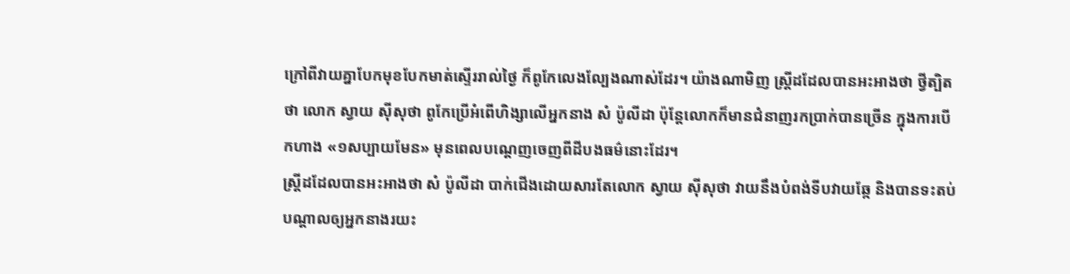ក្រៅពីវាយគ្នាបែកមុខបែកមាត់ស្ទើររាល់ថ្ងៃ ក៏ពូកែលេងល្បែងណាស់ដែរ។ យ៉ាងណាមិញ ស្រ្តីដដែលបានអះអាងថា ថ្វីត្បិតថា លោក ស្វាយ ស៊ីសុថា ពូកែប្រើអំពើហិង្សាលើអ្នកនាង សំ ប៉ូលីដា ប៉ុន្តែលោកក៏មានជំនាញរកប្រាក់បានច្រើន ក្នុងការបើកហាង «១សប្បាយមែន» មុនពេលបណ្ដេញចេញពីដីបងធម៌នោះដែរ។
ស្រ្តីដដែលបានអះអាងថា សំ ប៉ូលីដា បាក់ជើងដោយសារតែលោក ស្វាយ ស៊ីសុថា វាយនឹងបំពង់ទីបវាយឆ្កែ និងបានទះតប់បណ្ដាលឲ្យអ្នកនាងរយះ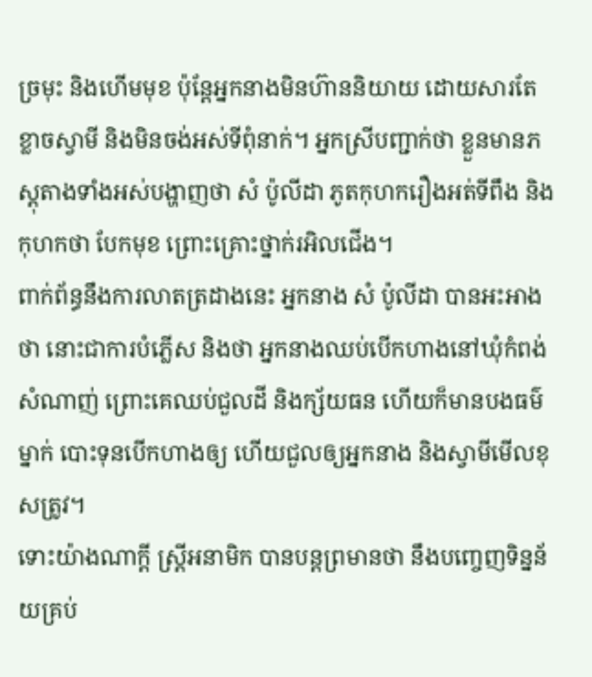ច្រមុះ និងហើមមុខ ប៉ុន្តែអ្នកនាងមិនហ៊ាននិយាយ ដោយសារតែខ្លាចស្វាមី និងមិនចង់អស់ទីពុំនាក់។ អ្នកស្រីបញ្ជាក់ថា ខ្លួនមានភស្ដុតាងទាំងអស់បង្ហាញថា សំ ប៉ូលីដា ភូតកុហករឿងអត់ទីពឹង និងកុហកថា បែកមុខ ព្រោះគ្រោះថ្នាក់រអិលជើង។
ពាក់ព័ន្ធនឹងការលាតត្រដាងនេះ អ្នកនាង សំ ប៉ូលីដា បានអះអាងថា នោះជាការបំភ្លើស និងថា អ្នកនាងឈប់បើកហាងនៅឃុំកំពង់សំណាញ់ ព្រោះគេឈប់ជួលដី និងក្ស័យធន ហើយក៏មានបងធម៌ម្នាក់ បោះទុនបើកហាងឲ្យ ហើយជួលឲ្យអ្នកនាង និងស្វាមីមើលខុសត្រូវ។
ទោះយ៉ាងណាក្ដី ស្រ្តីអនាមិក បានបន្តព្រមានថា នឹងបញ្ចេញទិន្នន័យគ្រប់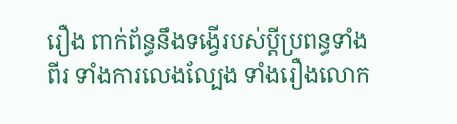រឿង ពាក់ព័ន្ធនឹងទង្វើរបស់ប្ដីប្រពន្ធទាំងពីរ ទាំងការលេងល្បែង ទាំងរឿងលោក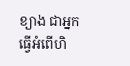ខ្យាង ជាអ្នកធ្វើអំពើហិ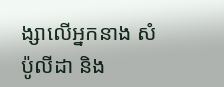ង្សាលើអ្នកនាង សំ ប៉ូលីដា និង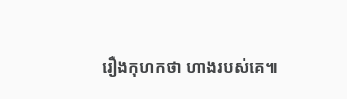រឿងកុហកថា ហាងរបស់គេ៕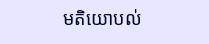មតិយោបល់